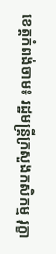ខេត្តកំពង់ចាម៖ រដ្ឋមន្ត្រីក្រសួងកសិកម្ម រុក្ខា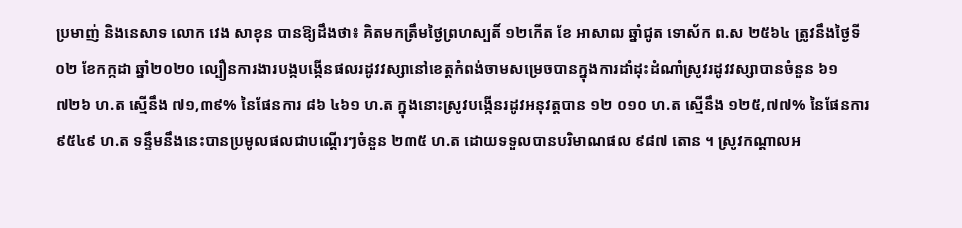ប្រមាញ់ និងនេសាទ លោក វេង សាខុន បានឱ្យដឹងថា៖ គិតមកត្រឹមថ្ងៃព្រហស្បតិ៍ ១២កើត ខែ អាសាឍ ឆ្នាំជូត ទោស័ក ព.ស ២៥៦៤ ត្រូវនឹងថ្ងៃទី ០២ ខែកក្កដា ឆ្នាំ២០២០ ល្បឿនការងារបង្កបង្កើនផលរដូវវស្សានៅខេត្តកំពង់ចាមសម្រេចបានក្នុងការដាំដុះដំណាំស្រូវរដូវវស្សាបានចំនួន ៦១ ៧២៦ ហ.ត ស្មើនឹង ៧១,៣៩% នៃផែនការ ៨៦ ៤៦១ ហ.ត ក្នុងនោះស្រូវបង្កើនរដូវអនុវត្តបាន ១២ ០១០ ហ.ត ស្មើនឹង ១២៥,៧៧% នៃផែនការ ៩៥៤៩ ហ.ត ទន្ទឹមនឹងនេះបានប្រមូលផលជាបណ្តើរៗចំនួន ២៣៥ ហ.ត ដោយទទួលបានបរិមាណផល ៩៨៧ តោន ។ ស្រូវកណ្តាលអ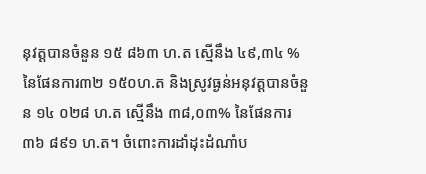នុវត្តបានចំនួន ១៥ ៨៦៣ ហ.ត ស្មើនឹង ៤៩,៣៤ % នៃផែនការ៣២ ១៥០ហ.ត និងស្រូវធ្ងន់អនុវត្តបានចំនួន ១៤ ០២៨ ហ.ត ស្មើនឹង ៣៨,០៣% នៃផែនការ ៣៦ ៨៩១ ហ.ត។ ចំពោះការដាំដុះដំណាំប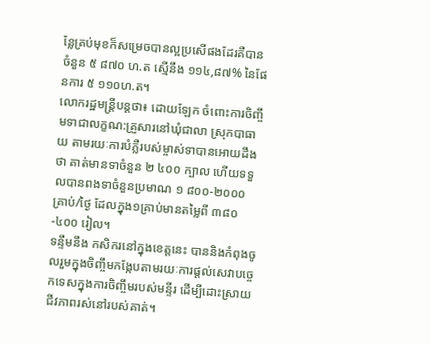ន្លែគ្រប់មុខក៏សម្រេចបានល្អប្រសើផងដែរគឺបានចំនួន ៥ ៨៧០ ហ.ត ស្មើនឹង ១១៤,៨៧% នៃផែនការ ៥ ១១០ហ.ត។
លោករដ្ឋមន្ត្រីបន្តថា៖ ដោយឡែក ចំពោះការចិញ្ចឹមទាជាលក្ខណ:គ្រួសារនៅឃុំជាលា ស្រុកបាធាយ តាមរយៈការបំភ្លឺរបស់ម្ចាស់ទាបានអោយដឹងថា គាត់មានទាចំនួន ២ ៤០០ ក្បាល ហើយទទួលបានពងទាចំនួនប្រមាណ ១ ៨០០-២០០០ គ្រាប់/ថ្ងៃ ដែលក្នុង១គ្រាប់មានតម្លៃពី ៣៨០-៤០០ រៀល។
ទន្ទឹមនឹង កសិករនៅក្នុងខេត្តនេះ បាននិងកំពុងចូលរួមក្នុងចិញ្ចឹមកង្កែបតាមរយៈការផ្តល់សេវាបច្ចេកទេសក្នុងការចិញ្ចឹមរបស់មន្ទីរ ដើម្បីដោះស្រាយជីវភាពរស់នៅរបស់គាត់។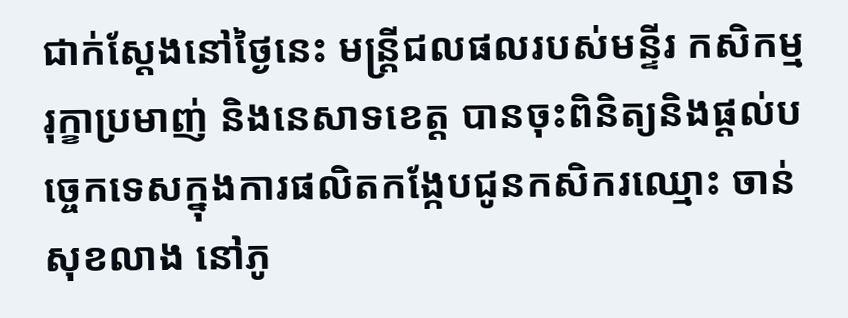ជាក់ស្តែងនៅថ្ងៃនេះ មន្រ្តីជលផលរបស់មន្ទីរ កសិកម្ម រុក្ខាប្រមាញ់ និងនេសាទខេត្ត បានចុះពិនិត្យនិងផ្តល់បច្ចេកទេសក្នុងការផលិតកង្កែបជូនកសិករឈ្មោះ ចាន់ សុខលាង នៅភូ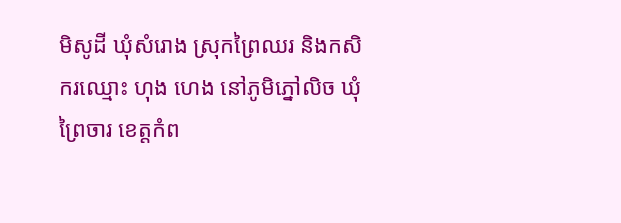មិសូដី ឃុំសំរោង ស្រុកព្រៃឈរ និងកសិករឈ្មោះ ហុង ហេង នៅភូមិភ្នៅលិច ឃុំព្រៃចារ ខេត្តកំព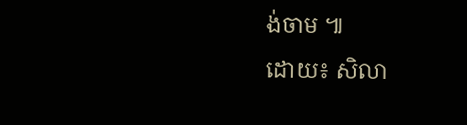ង់ចាម ៕
ដោយ៖ សិលា